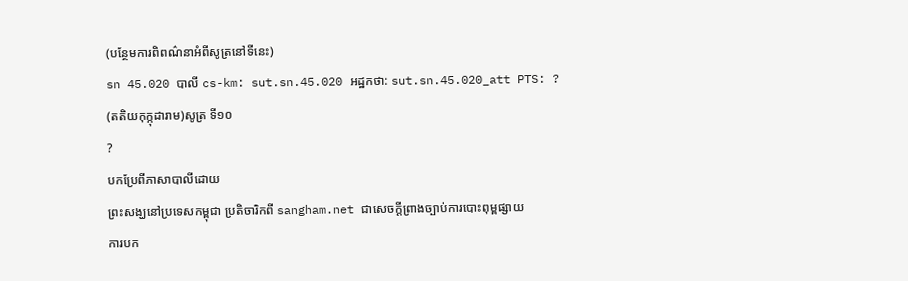(បន្ថែមការពិពណ៌នាអំពីសូត្រនៅទីនេះ)
sn 45.020 បាលី cs-km: sut.sn.45.020 អដ្ឋកថា: sut.sn.45.020_att PTS: ?
(តតិយកុក្កុដារាម)សូត្រ ទី១០
?
បកប្រែពីភាសាបាលីដោយ
ព្រះសង្ឃនៅប្រទេសកម្ពុជា ប្រតិចារិកពី sangham.net ជាសេចក្តីព្រាងច្បាប់ការបោះពុម្ពផ្សាយ
ការបក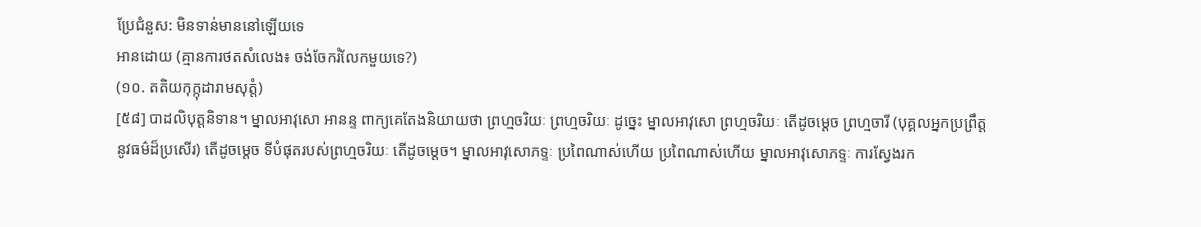ប្រែជំនួស: មិនទាន់មាននៅឡើយទេ
អានដោយ (គ្មានការថតសំលេង៖ ចង់ចែករំលែកមួយទេ?)
(១០. តតិយកុក្កុដារាមសុត្តំ)
[៥៨] បាដលិបុត្តនិទាន។ ម្នាលអាវុសោ អានន្ទ ពាក្យគេតែងនិយាយថា ព្រហ្មចរិយៈ ព្រហ្មចរិយៈ ដូច្នេះ ម្នាលអាវុសោ ព្រហ្មចរិយៈ តើដូចម្តេច ព្រហ្មចារី (បុគ្គលអ្នកប្រព្រឹត្ត នូវធម៌ដ៏ប្រសើរ) តើដូចម្តេច ទីបំផុតរបស់ព្រហ្មចរិយៈ តើដូចម្តេច។ ម្នាលអាវុសោភទ្ទៈ ប្រពៃណាស់ហើយ ប្រពៃណាស់ហើយ ម្នាលអាវុសោភទ្ទៈ ការស្វែងរក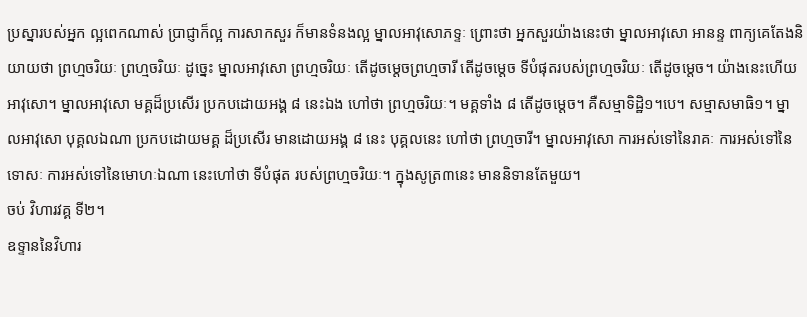ប្រស្នារបស់អ្នក ល្អពេកណាស់ ប្រាជ្ញាក៏ល្អ ការសាកសួរ ក៏មានទំនងល្អ ម្នាលអាវុសោភទ្ទៈ ព្រោះថា អ្នកសួរយ៉ាងនេះថា ម្នាលអាវុសោ អានន្ទ ពាក្យគេតែងនិយាយថា ព្រហ្មចរិយៈ ព្រហ្មចរិយៈ ដូច្នេះ ម្នាលអាវុសោ ព្រហ្មចរិយៈ តើដូចម្តេចព្រហ្មចារី តើដូចម្តេច ទីបំផុតរបស់ព្រហ្មចរិយៈ តើដូចម្តេច។ យ៉ាងនេះហើយ អាវុសោ។ ម្នាលអាវុសោ មគ្គដ៏ប្រសើរ ប្រកបដោយអង្គ ៨ នេះឯង ហៅថា ព្រហ្មចរិយៈ។ មគ្គទាំង ៨ តើដូចម្តេច។ គឺសម្មាទិដ្ឋិ១។បេ។ សម្មាសមាធិ១។ ម្នាលអាវុសោ បុគ្គលឯណា ប្រកបដោយមគ្គ ដ៏ប្រសើរ មានដោយអង្គ ៨ នេះ បុគ្គលនេះ ហៅថា ព្រហ្មចារី។ ម្នាលអាវុសោ ការអស់ទៅនៃរាគៈ ការអស់ទៅនៃទោសៈ ការអស់ទៅនៃមោហៈឯណា នេះហៅថា ទីបំផុត របស់ព្រហ្មចរិយៈ។ ក្នុងសូត្រ៣នេះ មាននិទានតែមួយ។
ចប់ វិហារវគ្គ ទី២។
ឧទ្ទាននៃវិហារ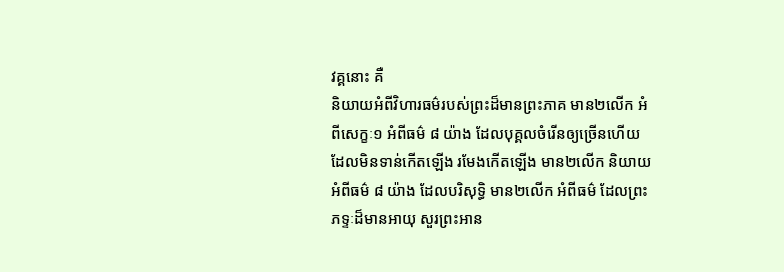វគ្គនោះ គឺ
និយាយអំពីវិហារធម៌របស់ព្រះដ៏មានព្រះភាគ មាន២លើក អំពីសេក្ខៈ១ អំពីធម៌ ៨ យ៉ាង ដែលបុគ្គលចំរើនឲ្យច្រើនហើយ ដែលមិនទាន់កើតឡើង រមែងកើតឡើង មាន២លើក និយាយអំពីធម៌ ៨ យ៉ាង ដែលបរិសុទ្ធិ មាន២លើក អំពីធម៌ ដែលព្រះភទ្ទៈដ៏មានអាយុ សួរព្រះអាន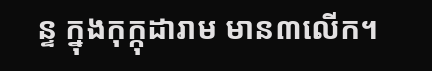ន្ទ ក្នុងកុក្កុដារាម មាន៣លើក។